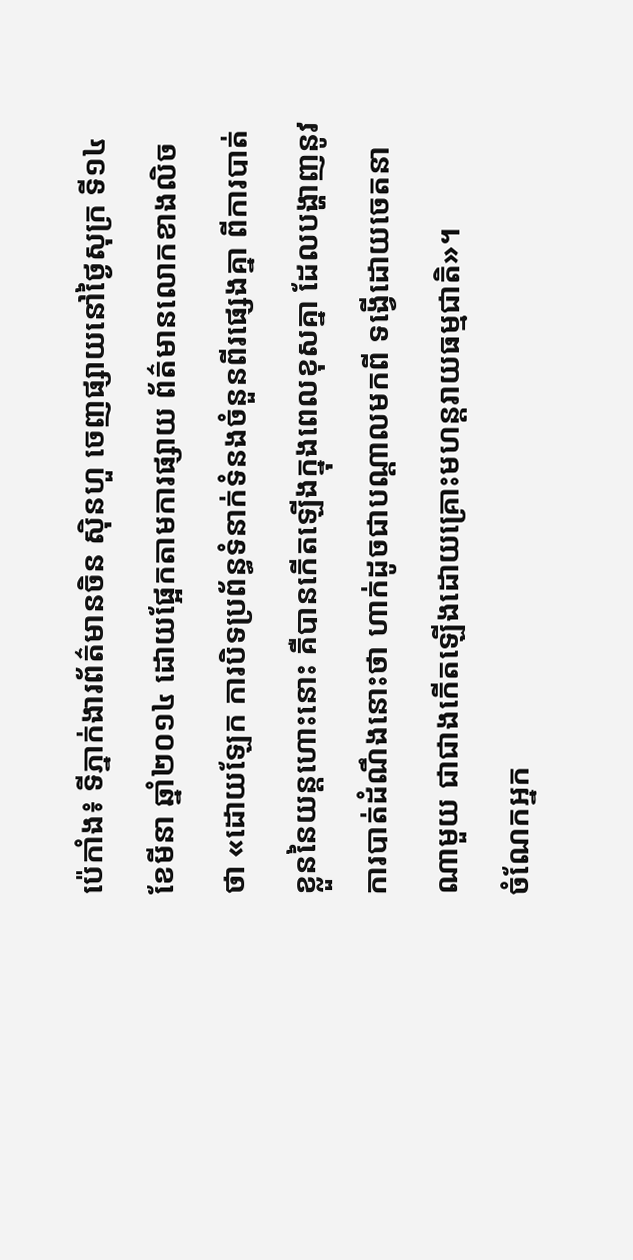ប៉េកាំង៖ ទីភ្នាក់ងារព័ត៌មានចិន ស៊ិនហួ ចេញផ្សាយនៅថ្ងៃសុក្រ ទី១៤ ខែមីនា ឆ្នាំ២០១៤ ដោយផ្អែកតាមការផ្សាយ ព័ត៌មានលោកខាងលិចថា «ដោយឡែក ការបិទប្រព័ន្ធទំនាក់ទំនងចំនួនពីរផ្សេងគ្នា ពីការបាត់ខ្លួននៃយន្តហោះនោះ គឺបានកើតឡើងក្នុងពេលខុសគ្នា ដែលបង្ហាញនូវការបាត់ដំណឹងនោះថា ហាក់ដូចជាបណ្តាលមកពី ទង្វើដោយចេតនាណាមួយ ជាជាងកើតឡើងដោយគ្រោះមហន្តរាយធម្មជាតិ»។
ចំណែកអ្នក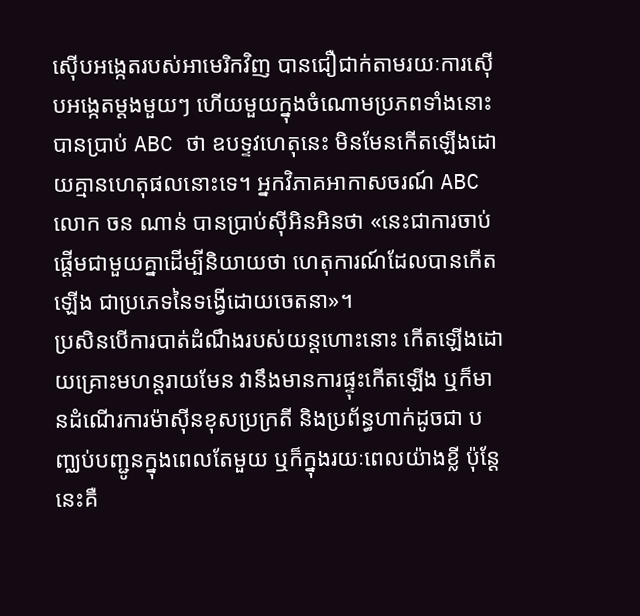ស៊ើបអង្កេតរបស់អាមេរិកវិញ បានជឿជាក់តាមរយៈការស៊ើបអង្កេតម្តងមួយៗ ហើយមួយក្នុងចំណោមប្រភពទាំងនោះ បានប្រាប់ ABC ថា ឧបទ្ទវហេតុនេះ មិនមែនកើតឡើងដោយគ្មានហេតុផលនោះទេ។ អ្នកវិភាគអាកាសចរណ៍ ABC លោក ចន ណាន់ បានប្រាប់ស៊ីអិនអិនថា «នេះជាការចាប់ផ្តើមជាមួយគ្នាដើម្បីនិយាយថា ហេតុការណ៍ដែលបានកើតឡើង ជាប្រភេទនៃទង្វើដោយចេតនា»។
ប្រសិនបើការបាត់ដំណឹងរបស់យន្តហោះនោះ កើតឡើងដោយគ្រោះមហន្តរាយមែន វានឹងមានការផ្ទុះកើតឡើង ឬក៏មានដំណើរការម៉ាស៊ីនខុសប្រក្រតី និងប្រព័ន្ធហាក់ដូចជា បញ្ឈប់បញ្ជូនក្នុងពេលតែមួយ ឬក៏ក្នុងរយៈពេលយ៉ាងខ្លី ប៉ុន្តែនេះគឺ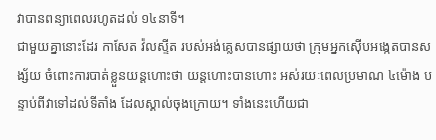វាបានពន្យាពេលរហូតដល់ ១៤នាទី។
ជាមួយគ្នានោះដែរ កាសែត វ៉លស្ទីត របស់អង់គ្លេសបានផ្សាយថា ក្រុមអ្នកស៊ើបអង្កេតបានសង្ស័យ ចំពោះការបាត់ខ្លួនយន្តហោះថា យន្តហោះបានហោះ អស់រយៈពេលប្រមាណ ៤ម៉ោង បន្ទាប់ពីវាទៅដល់ទីតាំង ដែលស្គាល់ចុងក្រោយ។ ទាំងនេះហើយជា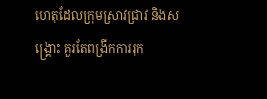ហេតុដែលក្រុមស្រាវជ្រាវ និងសង្គ្រោះ គួរតែពង្រីកការរុក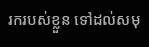រករបស់ខ្លួន ទៅដល់សមុ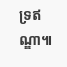ទ្រឥណ្ឌា៕